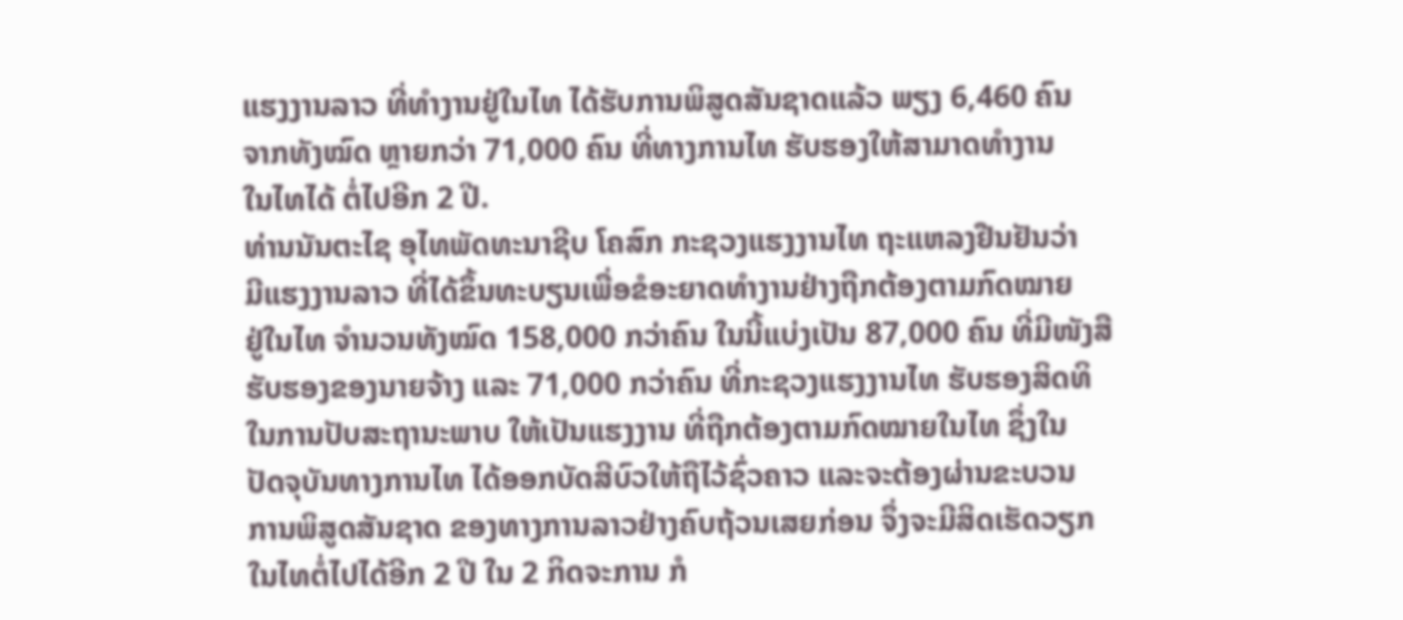ແຮງງານລາວ ທີ່ທຳງານຢູ່ໃນໄທ ໄດ້ຮັບການພິສູດສັນຊາດແລ້ວ ພຽງ 6,460 ຄົນ
ຈາກທັງໝົດ ຫຼາຍກວ່າ 71,000 ຄົນ ທີ່ທາງການໄທ ຮັບຮອງໃຫ້ສາມາດທຳງານ
ໃນໄທໄດ້ ຕໍ່ໄປອີກ 2 ປີ.
ທ່ານນັນຕະໄຊ ອຸໄທພັດທະນາຊີບ ໂຄສົກ ກະຊວງແຮງງານໄທ ຖະແຫລງຢືນຢັນວ່າ
ມີແຮງງານລາວ ທີ່ໄດ້ຂຶ້ນທະບຽນເພື່ອຂໍອະຍາດທຳງານຢ່າງຖືກຕ້ອງຕາມກົດໝາຍ
ຢູ່ໃນໄທ ຈຳນວນທັງໝົດ 158,000 ກວ່າຄົນ ໃນນີ້ແບ່ງເປັນ 87,000 ຄົນ ທີ່ມີໜັງສື
ຮັບຮອງຂອງນາຍຈ້າງ ແລະ 71,000 ກວ່າຄົນ ທີ່ກະຊວງແຮງງານໄທ ຮັບຮອງສິດທິ
ໃນການປັບສະຖານະພາບ ໃຫ້ເປັນແຮງງານ ທີ່ຖືກຕ້ອງຕາມກົດໝາຍໃນໄທ ຊຶ່ງໃນ
ປັດຈຸບັນທາງການໄທ ໄດ້ອອກບັດສີບົວໃຫ້ຖືໄວ້ຊົ່ວຄາວ ແລະຈະຕ້ອງຜ່ານຂະບວນ
ການພິສູດສັນຊາດ ຂອງທາງການລາວຢ່າງຄົບຖ້ວນເສຍກ່ອນ ຈຶ່ງຈະມີສິດເຮັດວຽກ
ໃນໄທຕໍ່ໄປໄດ້ອີກ 2 ປີ ໃນ 2 ກິດຈະການ ກໍ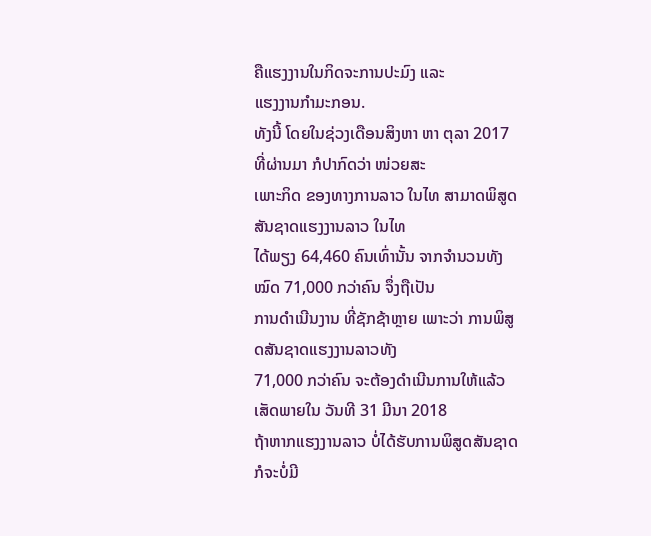ຄືແຮງງານໃນກິດຈະການປະມົງ ແລະ
ແຮງງານກຳມະກອນ.
ທັງນີ້ ໂດຍໃນຊ່ວງເດືອນສິງຫາ ຫາ ຕຸລາ 2017 ທີ່ຜ່ານມາ ກໍປາກົດວ່າ ໜ່ວຍສະ
ເພາະກິດ ຂອງທາງການລາວ ໃນໄທ ສາມາດພິສູດສັນຊາດແຮງງານລາວ ໃນໄທ
ໄດ້ພຽງ 64,460 ຄົນເທົ່ານັ້ນ ຈາກຈຳນວນທັງໝົດ 71,000 ກວ່າຄົນ ຈຶ່ງຖືເປັນ
ການດຳເນີນງານ ທີ່ຊັກຊ້າຫຼາຍ ເພາະວ່າ ການພິສູດສັນຊາດແຮງງານລາວທັງ
71,000 ກວ່າຄົນ ຈະຕ້ອງດຳເນີນການໃຫ້ແລ້ວເສັດພາຍໃນ ວັນທີ 31 ມີນາ 2018
ຖ້າຫາກແຮງງານລາວ ບໍ່ໄດ້ຮັບການພິສູດສັນຊາດ ກໍຈະບໍ່ມີ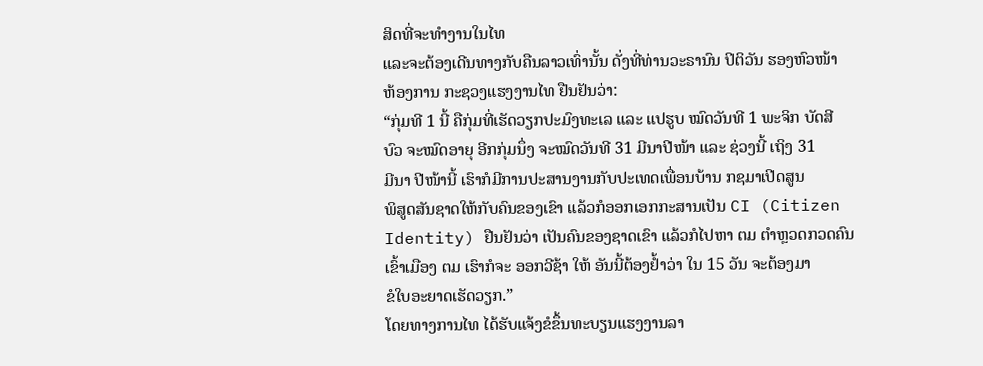ສິດທີ່ຈະທຳງານໃນໄທ
ແລະຈະຕ້ອງເດີນທາງກັບຄືນລາວເທົ່ານັ້ນ ດັ່ງທີ່ທ່ານວະຣານົນ ປິຕິວັນ ຮອງຫົວໜ້າ
ຫ້ອງການ ກະຊວງແຮງງານໄທ ຢືນຢັນວ່າ:
“ກຸ່ມທີ 1 ນີ້ ຄືກຸ່ມທີ່ເຮັດວຽກປະມົງທະເລ ແລະ ແປຮູບ ໝົດວັນທີ 1 ພະຈິກ ບັດສີ
ບົວ ຈະໝົດອາຍຸ ອີກກຸ່ມນຶ່ງ ຈະໝົດວັນທີ 31 ມີນາປີໜ້າ ແລະ ຊ່ວງນີ້ ເຖິງ 31
ມີນາ ປີໜ້ານີ້ ເຮົາກໍມີການປະສານງານກັບປະເທດເພື່ອນບ້ານ ກຊມາເປີດສູນ
ພິສູດສັນຊາດໃຫ້ກັບຄົນຂອງເຂົາ ແລ້ວກໍອອກເອກກະສານເປັນ CI (Citizen
Identity) ຢືນຢັນວ່າ ເປັນຄົນຂອງຊາດເຂົາ ແລ້ວກໍໄປຫາ ຕມ ຕຳຫຼວດກວດຄົນ
ເຂົ້າເມືອງ ຕມ ເຮົາກໍຈະ ອອກວີຊ້າ ໃຫ້ ອັນນີ້ຕ້ອງຢ້ຳວ່າ ໃນ 15 ວັນ ຈະຕ້ອງມາ
ຂໍໃບອະຍາດເຮັດວຽກ.”
ໂດຍທາງການໄທ ໄດ້ຮັບແຈ້ງຂໍຂຶ້ນທະບຽນແຮງງານລາ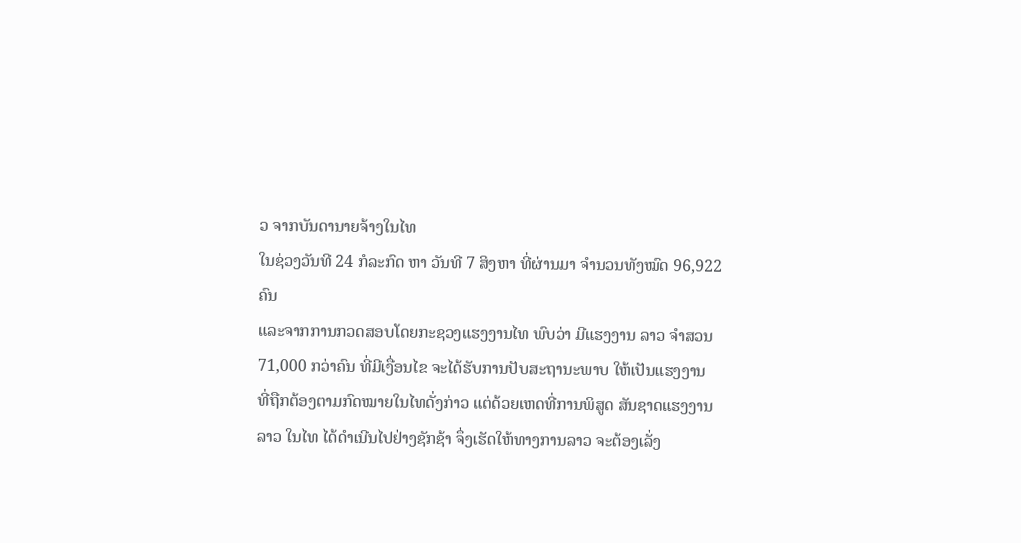ວ ຈາກບັນດານາຍຈ້າງໃນໄທ
ໃນຊ່ວງວັນທີ 24 ກໍລະກົດ ຫາ ວັນທີ 7 ສິງຫາ ທີ່ຜ່ານມາ ຈຳນວນທັງໝົດ 96,922 ຄົນ
ແລະຈາກການກວດສອບໂດຍກະຊວງແຮງງານໄທ ພົບວ່າ ມີແຮງງານ ລາວ ຈຳສວນ
71,000 ກວ່າຄົນ ທີ່ມີເງື່ອນໄຂ ຈະໄດ້ຮັບການປັບສະຖານະພາບ ໃຫ້ເປັນແຮງງານ
ທີ່ຖືກຕ້ອງຕາມກົດໝາຍໃນໄທດັ່ງກ່າວ ແຕ່ດ້ວຍເຫດທີ່ການພິສູດ ສັນຊາດແຮງງານ
ລາວ ໃນໄທ ໄດ້ດຳເນີນໄປຢ່າງຊັກຊ້າ ຈຶ່ງເຮັດໃຫ້ທາງການລາວ ຈະຕ້ອງເລັ່ງ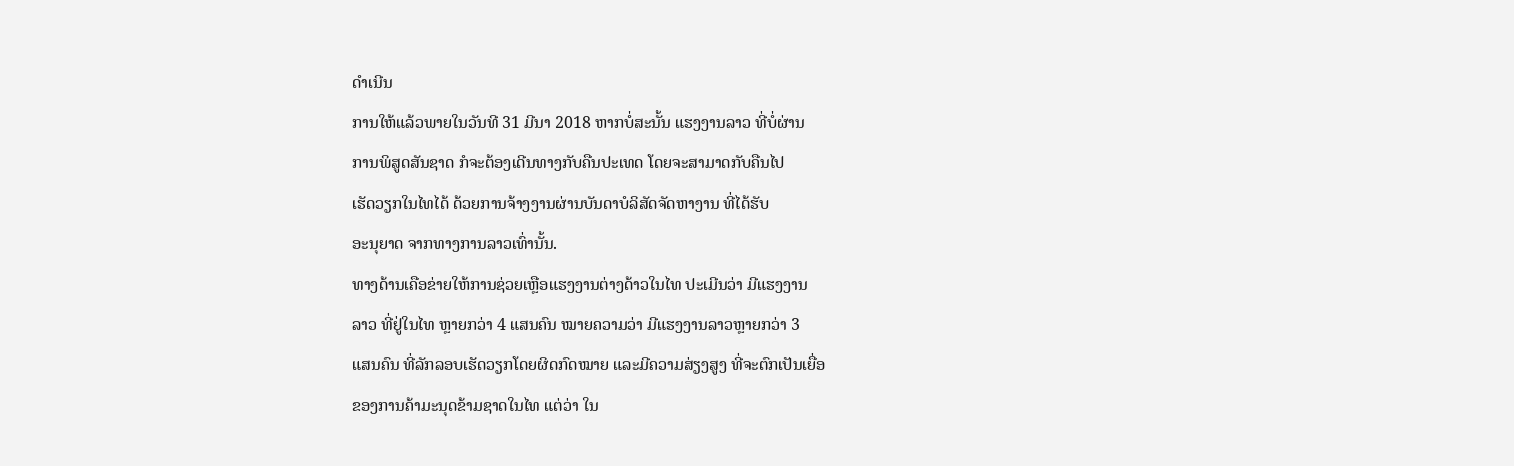ດຳເນີນ
ການໃຫ້ແລ້ວພາຍໃນວັນທີ 31 ມີນາ 2018 ຫາກບໍ່ສະນັ້ນ ແຮງງານລາວ ທີ່ບໍ່ຜ່ານ
ການພິສູດສັນຊາດ ກໍຈະຕ້ອງເດີນທາງກັບຄືນປະເທດ ໂດຍຈະສາມາດກັບຄືນໄປ
ເຮັດວຽກໃນໄທໄດ້ ດ້ວຍການຈ້າງງານຜ່ານບັນດາບໍລິສັດຈັດຫາງານ ທີ່ໄດ້ຮັບ
ອະນຸຍາດ ຈາກທາງການລາວເທົ່ານັ້ນ.
ທາງດ້ານເຄືອຂ່າຍໃຫ້ການຊ່ວຍເຫຼືອແຮງງານຕ່າງດ້າວໃນໄທ ປະເມີນວ່າ ມີແຮງງານ
ລາວ ທີ່ຢູ່ໃນໄທ ຫຼາຍກວ່າ 4 ແສນຄົນ ໝາຍຄວາມວ່າ ມີແຮງງານລາວຫຼາຍກວ່າ 3
ແສນຄົນ ທີ່ລັກລອບເຮັດວຽກໂດຍຜິດກົດໝາຍ ແລະມີຄວາມສ່ຽງສູງ ທີ່ຈະຕົກເປັນເຍື່ອ
ຂອງການຄ້າມະນຸດຂ້າມຊາດໃນໄທ ແຕ່ວ່າ ໃນ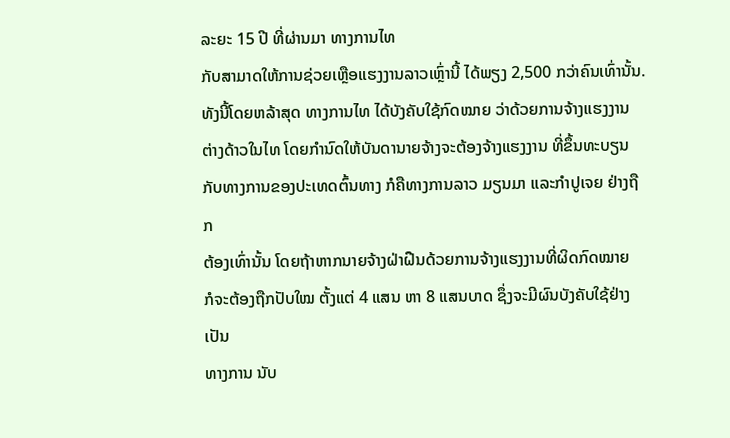ລະຍະ 15 ປີ ທີ່ຜ່ານມາ ທາງການໄທ
ກັບສາມາດໃຫ້ການຊ່ວຍເຫຼືອແຮງງານລາວເຫຼົ່ານີ້ ໄດ້ພຽງ 2,500 ກວ່າຄົນເທົ່ານັ້ນ.
ທັງນີ້ໂດຍຫລ້າສຸດ ທາງການໄທ ໄດ້ບັງຄັບໃຊ້ກົດໝາຍ ວ່າດ້ວຍການຈ້າງແຮງງານ
ຕ່າງດ້າວໃນໄທ ໂດຍກຳນົດໃຫ້ບັນດານາຍຈ້າງຈະຕ້ອງຈ້າງແຮງງານ ທີ່ຂຶ້ນທະບຽນ
ກັບທາງການຂອງປະເທດຕົ້ນທາງ ກໍຄືທາງການລາວ ມຽນມາ ແລະກຳປູເຈຍ ຢ່າງຖືກ
ຕ້ອງເທົ່ານັ້ນ ໂດຍຖ້າຫາກນາຍຈ້າງຝ່າຝືນດ້ວຍການຈ້າງແຮງງານທີ່ຜິດກົດໝາຍ
ກໍຈະຕ້ອງຖືກປັບໃໝ ຕັ້ງແຕ່ 4 ແສນ ຫາ 8 ແສນບາດ ຊຶ່ງຈະມີຜົນບັງຄັບໃຊ້ຢ່າງເປັນ
ທາງການ ນັບ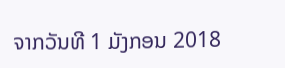ຈາກວັນທີ 1 ມັງກອນ 2018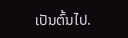ເປັນຕົ້ນໄປ.